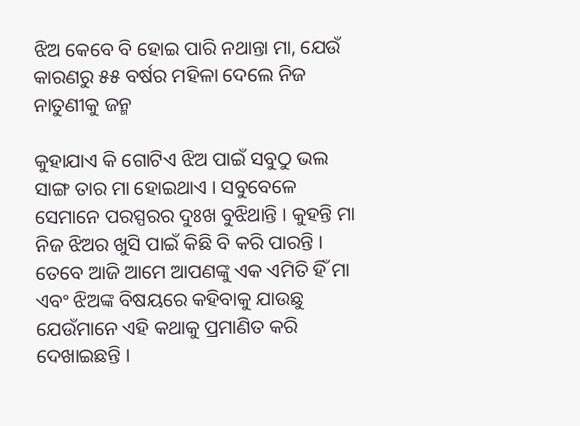ଝିଅ କେବେ ବି ହୋଇ ପାରି ନଥାନ୍ତା ମା, ଯେଉଁ କାରଣରୁ ୫୫ ବର୍ଷର ମହିଳା ଦେଲେ ନିଜ ନାତୁଣୀକୁ ଜନ୍ମ

କୁହାଯାଏ କି ଗୋଟିଏ ଝିଅ ପାଇଁ ସବୁଠୁ ଭଲ ସାଙ୍ଗ ତାର ମା ହୋଇଥାଏ । ସବୁବେଳେ ସେମାନେ ପରସ୍ପରର ଦୁଃଖ ବୁଝିଥାନ୍ତି । କୁହନ୍ତି ମା ନିଜ ଝିଅର ଖୁସି ପାଇଁ କିଛି ବି କରି ପାରନ୍ତି । ତେବେ ଆଜି ଆମେ ଆପଣଙ୍କୁ ଏକ ଏମିତି ହିଁ ମା ଏବଂ ଝିଅଙ୍କ ବିଷୟରେ କହିବାକୁ ଯାଉଛୁ ଯେଉଁମାନେ ଏହି କଥାକୁ ପ୍ରମାଣିତ କରି ଦେଖାଇଛନ୍ତି ।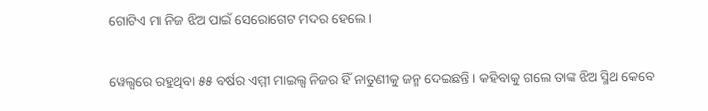ଗୋଟିଏ ମା ନିଜ ଝିଅ ପାଇଁ ସେରୋଗେଟ ମଦର ହେଲେ ।

ୱେଲ୍ସରେ ରହୁଥିବା ୫୫ ବର୍ଷର ଏମ୍ମୀ ମାଇଲ୍ସ ନିଜର ହିଁ ନାତୁଣୀକୁ ଜନ୍ମ ଦେଇଛନ୍ତି । କହିବାକୁ ଗଲେ ତାଙ୍କ ଝିଅ ସ୍ମିଥ କେବେ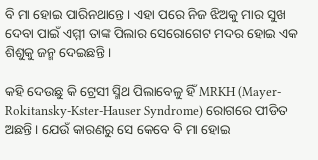ବି ମା ହୋଇ ପାରିନଥାନ୍ତେ । ଏହା ପରେ ନିଜ ଝିଅକୁ ମାର ସୁଖ ଦେବା ପାଇଁ ଏମ୍ମୀ ତାଙ୍କ ପିଲାର ସେରୋଗେଟ ମଦର ହୋଇ ଏକ ଶିଶୁକୁ ଜନ୍ମ ଦେଇଛନ୍ତି ।

କହି ଦେଉଛୁ କି ଟ୍ରେସୀ ସ୍ମିଥ ପିଲାବେଳୁ ହିଁ MRKH (Mayer-Rokitansky-Kster-Hauser Syndrome) ରୋଗରେ ପୀଡିତ ଅଛନ୍ତି । ଯେଉଁ କାରଣରୁ ସେ କେବେ ବି ମା ହୋଇ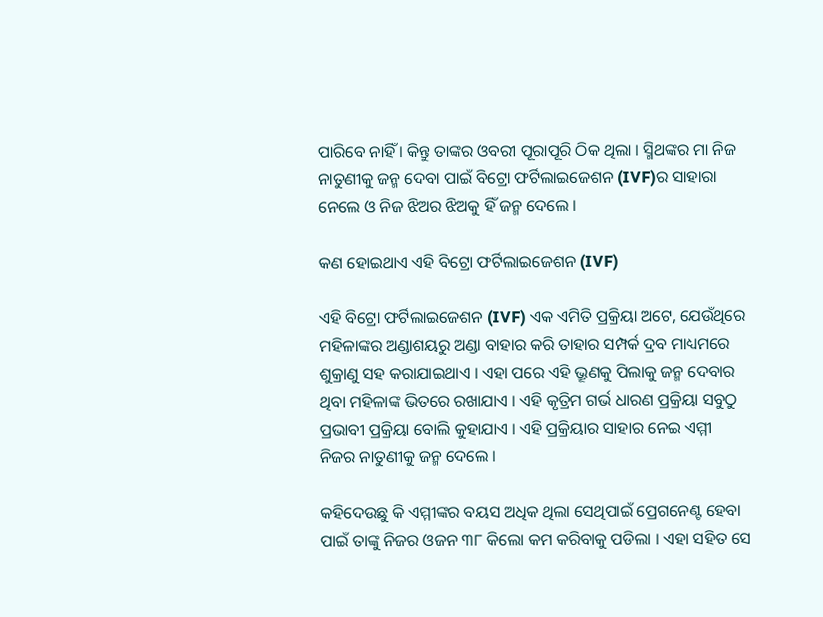ପାରିବେ ନାହିଁ । କିନ୍ତୁ ତାଙ୍କର ଓବରୀ ପୂରାପୂରି ଠିକ ଥିଲା । ସ୍ମିଥଙ୍କର ମା ନିଜ ନାତୁଣୀକୁ ଜନ୍ମ ଦେବା ପାଇଁ ବିଟ୍ରୋ ଫର୍ଟିଲାଇଜେଶନ (IVF)ର ସାହାରା ନେଲେ ଓ ନିଜ ଝିଅର ଝିଅକୁ ହିଁ ଜନ୍ମ ଦେଲେ ।

କଣ ହୋଇଥାଏ ଏହି ବିଟ୍ରୋ ଫର୍ଟିଲାଇଜେଶନ (IVF)

ଏହି ବିଟ୍ରୋ ଫର୍ଟିଲାଇଜେଶନ (IVF) ଏକ ଏମିତି ପ୍ରକ୍ରିୟା ଅଟେ, ଯେଉଁଥିରେ ମହିଳାଙ୍କର ଅଣ୍ଡାଶୟରୁ ଅଣ୍ଡା ବାହାର କରି ତାହାର ସମ୍ପର୍କ ଦ୍ରବ ମାଧ୍ୟମରେ ଶୁକ୍ରାଣୁ ସହ କରାଯାଇଥାଏ । ଏହା ପରେ ଏହି ଭ୍ରୂଣକୁ ପିଲାକୁ ଜନ୍ମ ଦେବାର ଥିବା ମହିଳାଙ୍କ ଭିତରେ ରଖାଯାଏ । ଏହି କୃତ୍ରିମ ଗର୍ଭ ଧାରଣ ପ୍ରକ୍ରିୟା ସବୁଠୁ ପ୍ରଭାବୀ ପ୍ରକ୍ରିୟା ବୋଲି କୁହାଯାଏ । ଏହି ପ୍ରକ୍ରିୟାର ସାହାର ନେଇ ଏମ୍ମୀ ନିଜର ନାତୁଣୀକୁ ଜନ୍ମ ଦେଲେ ।

କହିଦେଉଛୁ କି ଏମ୍ମୀଙ୍କର ବୟସ ଅଧିକ ଥିଲା ସେଥିପାଇଁ ପ୍ରେଗନେଣ୍ଟ ହେବା ପାଇଁ ତାଙ୍କୁ ନିଜର ଓଜନ ୩୮ କିଲୋ କମ କରିବାକୁ ପଡିଲା । ଏହା ସହିତ ସେ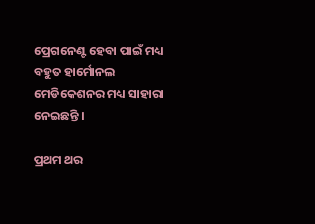ପ୍ରେଗନେଣ୍ଟ ହେବା ପାଇଁ ମଧ୍ୟ ବହୁତ ହାର୍ମୋନଲ ମେଡିକେଶନର ମଧ୍ୟ ସାହାରା ନେଇଛନ୍ତି ।

ପ୍ରଥମ ଥର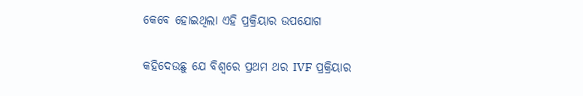କେବେ ହୋଇଥିଲା ଏହି ପ୍ରକ୍ରିୟାର ଉପଯୋଗ

କହିଦେଉଛୁ ଯେ ବିଶ୍ଵରେ ପ୍ରଥମ ଥର IVF ପ୍ରକ୍ରିୟାର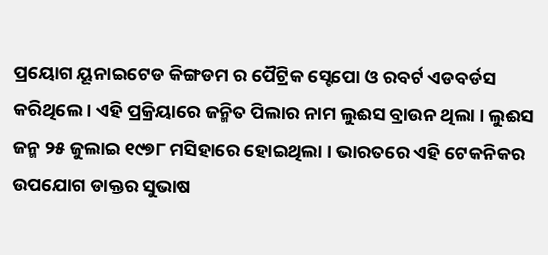ପ୍ରୟୋଗ ୟୂନାଇଟେଡ କିଙ୍ଗଡମ ର ପୈଟ୍ରିକ ସ୍ଟେପୋ ଓ ରବର୍ଟ ଏଡବର୍ଡସ କରିଥିଲେ । ଏହି ପ୍ରକ୍ରିୟାରେ ଜନ୍ମିତ ପିଲାର ନାମ ଲୁଈସ ବ୍ରାଉନ ଥିଲା । ଲୁଈସ ଜନ୍ମ ୨୫ ଜୁଲାଇ ୧୯୭୮ ମସିହାରେ ହୋଇଥିଲା । ଭାରତରେ ଏହି ଟେକନିକର ଉପଯୋଗ ଡାକ୍ତର ସୁଭାଷ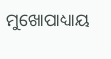ମୁଖୋପାଧ୍ୟାୟ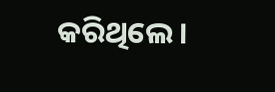କରିଥିଲେ ।